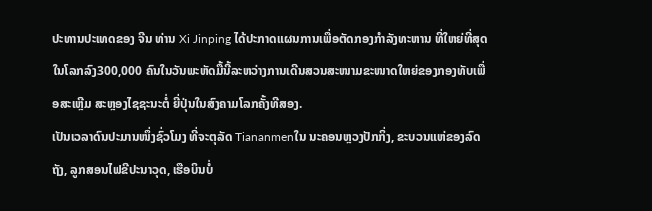ປະທານປະເທດຂອງ ຈີນ ທ່ານ Xi Jinping ໄດ້ປະກາດແຜນການເພື່ອຕັດກອງກຳລັງທະຫານ ທີ່ໃຫຍ່ທີ່ສຸດໃນໂລກລົງ300,000 ຄົນໃນວັນພະຫັດມື້ນີ້ລະຫວ່າງການເດີນສວນສະໜາມຂະໜາດໃຫຍ່ຂອງກອງທັບເພື່ອສະເຫຼີມ ສະຫຼອງໄຊຊະນະຕໍ່ ຍີ່ປຸ່ນໃນສົງຄາມໂລກຄັ້ງທີສອງ.
ເປັນເວລາດົນປະມານໜຶ່ງຊົ່ວໂມງ ທີ່ຈະຕຸລັດ Tiananmenໃນ ນະຄອນຫຼວງປັກກິ່ງ, ຂະບວນແຫ່ຂອງລົດຖັງ, ລູກສອນໄຟຂີປະນາວຸດ, ເຮືອບິນບໍ່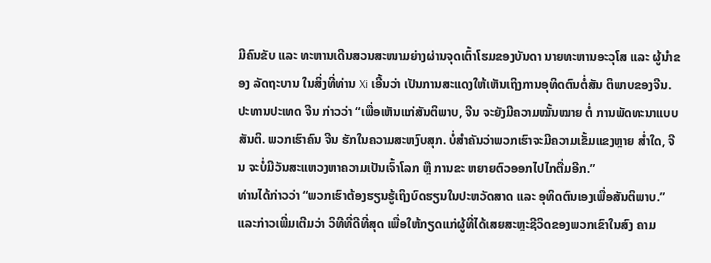ມີຄົນຂັບ ແລະ ທະຫານເດີນສວນສະໜາມຍ່າງຜ່ານຈຸດເຕົ້າໂຮມຂອງບັນດາ ນາຍທະຫານອະວຸໂສ ແລະ ຜູ້ນຳຂອງ ລັດຖະບານ ໃນສິ່ງທີ່ທ່ານ Xi ເອີ້ນວ່າ ເປັນການສະແດງໃຫ້ເຫັນເຖິງການອຸທິດຕົນຕໍ່ສັນ ຕິພາບຂອງຈີນ.
ປະທານປະເທດ ຈີນ ກ່າວວ່າ “ເພື່ອເຫັນແກ່ສັນຕິພາບ, ຈີນ ຈະຍັງມີຄວາມໝັ້ນໝາຍ ຕໍ່ ການພັດທະນາແບບສັນຕິ. ພວກເຮົາຄົນ ຈີນ ຮັກໃນຄວາມສະຫງົບສຸກ. ບໍ່ສຳຄັນວ່າພວກເຮົາຈະມີຄວາມເຂັ້ມແຂງຫຼາຍ ສ່ຳໃດ, ຈີນ ຈະບໍ່ມີວັນສະແຫວງຫາຄວາມເປັນເຈົ້າໂລກ ຫຼື ການຂະ ຫຍາຍຕົວອອກໄປໄກຕື່ມອີກ.”
ທ່ານໄດ້ກ່າວວ່າ “ພວກເຮົາຕ້ອງຮຽນຮູ້ເຖິງບົດຮຽນໃນປະຫວັດສາດ ແລະ ອຸທິດຕົນເອງເພື່ອສັນຕິພາບ.” ແລະກ່າວເພີ່ມເຕີມວ່າ ວິທີທີ່ດີທີ່ສຸດ ເພື່ອໃຫ້ກຽດແກ່ຜູ້ທີ່ໄດ້ເສຍສະຫຼະຊີວິດຂອງພວກເຂົາໃນສົງ ຄາມ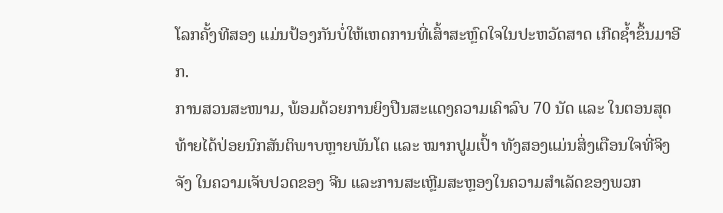ໂລກຄັ້ງທີສອງ ແມ່ນປ້ອງກັນບໍ່ໃຫ້ເຫດການທີ່ເສົ້າສະຫຼົດໃຈໃນປະຫວັດສາດ ເກີດຊ້ຳຂຶ້ນມາອີກ.
ການສວນສະໜາມ, ພ້ອມດ້ວຍການຍິງປືນສະແດງຄວາມເຄົາລົບ 70 ນັດ ແລະ ໃນຕອນສຸດທ້າຍໄດ້ປ່ອຍນົກສັນຕິພາບຫຼາຍພັນໂຕ ແລະ ໝາກປູມເປົ້າ ທັງສອງແມ່ນສິ່ງເຕືອນໃຈທີ່ຈິງຈັງ ໃນຄວາມເຈັບປວດຂອງ ຈີນ ແລະການສະເຫຼີມສະຫຼອງໃນຄວາມສຳເລັດຂອງພວກ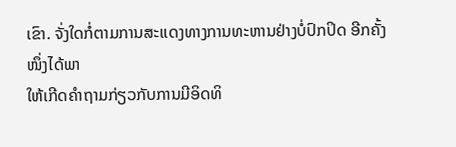ເຂົາ. ຈັ່ງໃດກໍ່ຕາມການສະແດງທາງການທະຫານຢ່າງບໍ່ປົກປິດ ອີກຄັ້ງໜຶ່ງໄດ້ພາ
ໃຫ້ເກີດຄຳຖາມກ່ຽວກັບການມີອິດທິ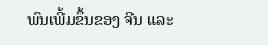ພົນເພີ້ມຂຶ້ນຂອງ ຈີນ ແລະ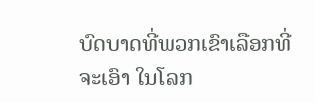ບົດບາດທີ່ພວກເຂົາເລືອກທີ່ຈະເອົາ ໃນໂລກ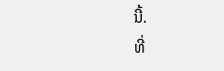ນີ້.
ທີ່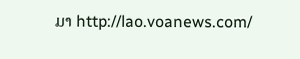ມາ http://lao.voanews.com/